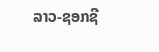ລາວ-ຊອກຊີ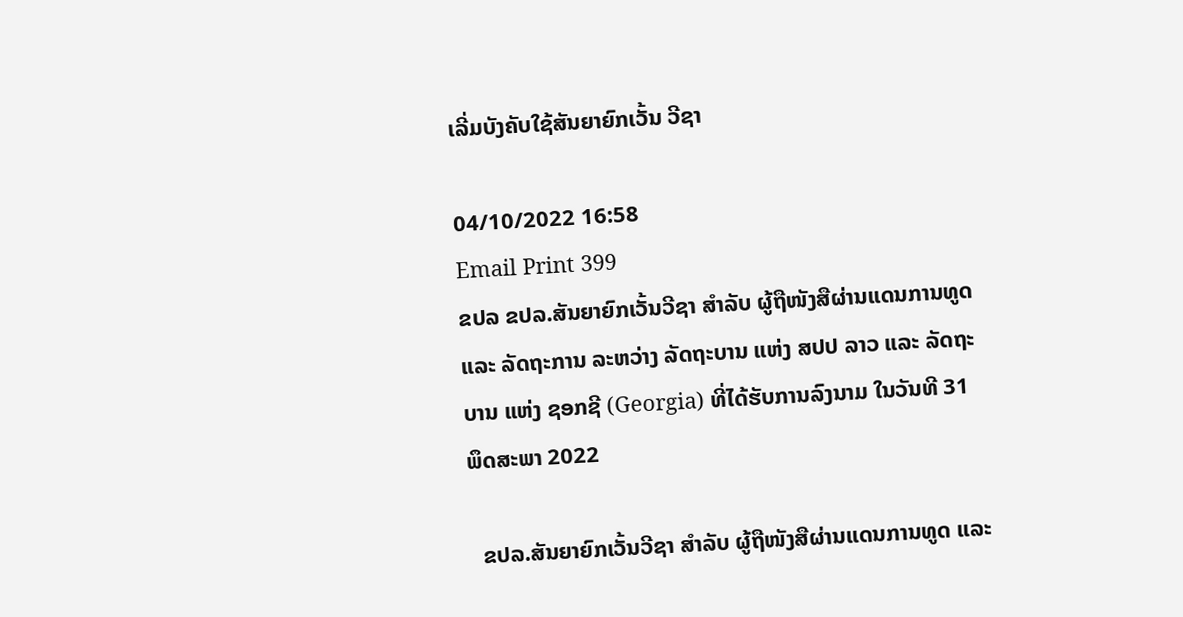ເລີ່ມບັງຄັບໃຊ້ສັນຍາຍົກເວັ້ນ ວີຊາ

04/10/2022 16:58
Email Print 399
ຂປລ ຂປລ.ສັນຍາຍົກເວັ້ນວີຊາ ສໍາລັບ ຜູ້ຖືໜັງສືຜ່ານແດນການທູດ ແລະ ລັດຖະການ ລະຫວ່າງ ລັດຖະບານ ແຫ່ງ ສປປ ລາວ ແລະ ລັດຖະບານ ແຫ່ງ ຊອກຊີ (Georgia) ທີ່ໄດ້ຮັບການລົງນາມ ໃນວັນທີ 31 ພຶດສະພາ 2022

  ຂປລ.ສັນຍາຍົກເວັ້ນວີຊາ ສໍາລັບ ຜູ້ຖືໜັງສືຜ່ານແດນການທູດ ແລະ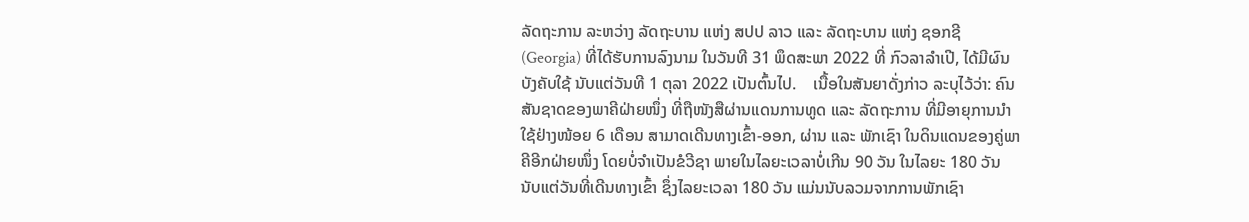ລັດຖະການ ລະຫວ່າງ ລັດຖະບານ ແຫ່ງ ສປປ ລາວ ແລະ ລັດຖະບານ ແຫ່ງ ຊອກຊີ (Georgia) ທີ່ໄດ້ຮັບການລົງນາມ ໃນວັນທີ 31 ພຶດສະພາ 2022 ທີ່ ກົວລາລໍາເປີ, ໄດ້ມີຜົນບັງຄັບໃຊ້ ນັບແຕ່ວັນທີ 1 ຕຸລາ 2022 ເປັນຕົ້ນໄປ.    ເນື້ອໃນສັນຍາດັ່ງກ່າວ ລະບຸໄວ້ວ່າ: ຄົນສັນຊາດຂອງພາຄີຝ່າຍໜຶ່ງ ທີ່ຖືໜັງສືຜ່ານແດນການທູດ ແລະ ລັດຖະການ ທີ່ມີອາຍຸການນໍາໃຊ້ຢ່າງໜ້ອຍ 6 ເດືອນ ສາມາດເດີນທາງເຂົ້າ-ອອກ, ຜ່ານ ແລະ ພັກເຊົາ ໃນດິນແດນຂອງຄູ່ພາຄີອີກຝ່າຍໜຶ່ງ ໂດຍບໍ່ຈໍາເປັນຂໍວີຊາ ພາຍໃນໄລຍະເວລາບໍ່ເກີນ 90 ວັນ ໃນໄລຍະ 180 ວັນ ນັບແຕ່ວັນທີ່ເດີນທາງເຂົ້າ ຊຶ່ງໄລຍະເວລາ 180 ວັນ ແມ່ນນັບລວມຈາກການພັກເຊົາ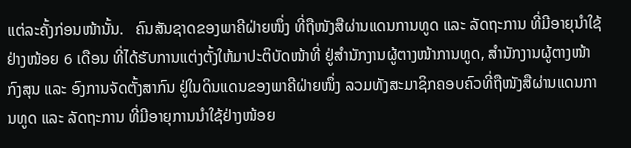ແຕ່ລະຄັ້ງກ່ອນໜ້ານັ້ນ.   ຄົນສັນຊາດຂອງພາຄີຝ່າຍໜຶ່ງ ທີ່ຖືໜັງສືຜ່ານແດນການທູດ ແລະ ລັດຖະການ ທີ່ມີອາຍຸນໍາໃຊ້ຢ່າງໜ້ອຍ 6 ເດືອນ ທີ່ໄດ້ຮັບການແຕ່ງຕັ້ງໃຫ້ມາປະຕິບັດໜ້າທີ່ ຢູ່ສໍານັກງານຜູ້ຕາງໜ້າການທູດ, ສໍານັກງານຜູ້ຕາງໜ້າກົງສຸນ ແລະ ອົງການຈັດຕັ້ງສາກົນ ຢູ່ໃນດິນແດນຂອງພາຄີຝ່າຍໜຶ່ງ ລວມທັງສະມາຊິກຄອບຄົວທີ່ຖືໜັງສືຜ່ານແດນການທູດ ແລະ ລັດຖະການ ທີ່ມີອາຍຸການນໍາໃຊ້ຢ່າງໜ້ອຍ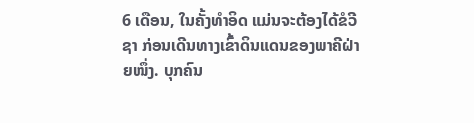6 ເດືອນ, ໃນຄັ້ງທໍາອິດ ແມ່ນຈະຕ້ອງໄດ້ຂໍວີຊາ ກ່ອນເດີນທາງເຂົ້າດິນແດນຂອງພາຄີຝ່າຍໜຶ່ງ. ບຸກຄົນ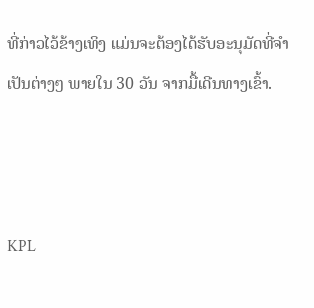ທີ່ກ່າວໄວ້ຂ້າງເທິງ ແມ່ນຈະຕ້ອງໄດ້ຮັບອະນຸມັດທີ່ຈໍາເປັນຕ່າງໆ ພາຍໃນ 30 ວັນ ຈາກມື້ເດີນທາງເຂົ້າ.



KPL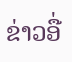ຂ່າວອື່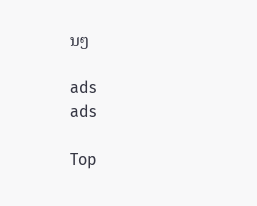ນໆ

ads
ads

Top